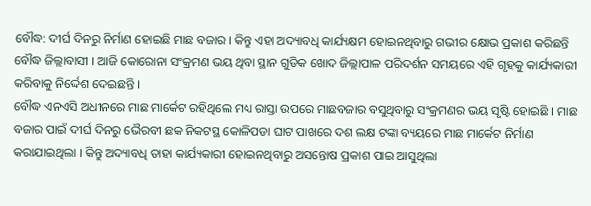ବୌଦ୍ଧ: ଦୀର୍ଘ ଦିନରୁ ନିର୍ମାଣ ହୋଇଛି ମାଛ ବଜାର । କିନ୍ତୁ ଏହା ଅଦ୍ୟାବଧି କାର୍ଯ୍ୟକ୍ଷମ ହୋଇନଥିବାରୁ ଗଭୀର କ୍ଷୋଭ ପ୍ରକାଶ କରିଛନ୍ତି ବୌଦ୍ଧ ଜିଲ୍ଲାବାସୀ । ଆଜି କୋରୋନା ସଂକ୍ରମଣ ଭୟ ଥିବା ସ୍ଥାନ ଗୁଡିକ ଖୋଦ ଜିଲ୍ଲାପାଳ ପରିଦର୍ଶନ ସମୟରେ ଏହି ଗୃହକୁ କାର୍ଯ୍ୟକାରୀ କରିବାକୁ ନିର୍ଦ୍ଦେଶ ଦେଇଛନ୍ତି ।
ବୌଦ୍ଧ ଏନଏସି ଅଧୀନରେ ମାଛ ମାର୍କେଟ ରହିଥିଲେ ମଧ୍ୟ ରାସ୍ତା ଉପରେ ମାଛବଜାର ବସୁଥିବାରୁ ସଂକ୍ରମଣର ଭୟ ସୃଷ୍ଟି ହୋଇଛି । ମାଛ ବଜାର ପାଇଁ ଦୀର୍ଘ ଦିନରୁ ଭୈରବୀ ଛକ ନିକଟସ୍ଥ କୋଳିପଡା ଘାଟ ପାଖରେ ଦଶ ଲକ୍ଷ ଟଙ୍କା ବ୍ୟୟରେ ମାଛ ମାର୍କେଟ ନିର୍ମାଣ କରାଯାଇଥିଲା । କିନ୍ତୁ ଅଦ୍ୟାବଧି ତାହା କାର୍ଯ୍ୟକାରୀ ହୋଇନଥିବାରୁ ଅସନ୍ତୋଷ ପ୍ରକାଶ ପାଇ ଆସୁଥିଲା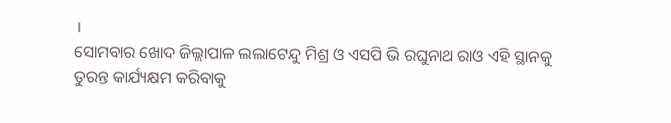।
ସୋମବାର ଖୋଦ ଜିଲ୍ଲାପାଳ ଲଲାଟେନ୍ଦୁ ମିଶ୍ର ଓ ଏସପି ଭି ରଘୁନାଥ ରାଓ ଏହି ସ୍ଥାନକୁ ତୁରନ୍ତ କାର୍ଯ୍ୟକ୍ଷମ କରିବାକୁ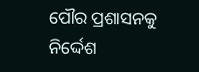ପୌର ପ୍ରଶାସନକୁ ନିର୍ଦ୍ଦେଶ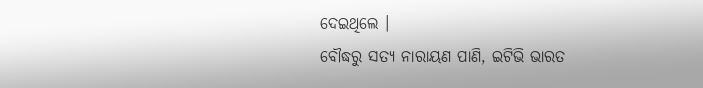ଦେଇଥିଲେ ।
ବୌଦ୍ଧରୁ ସତ୍ୟ ନାରାୟଣ ପାଣି, ଇଟିଭି ଭାରତ